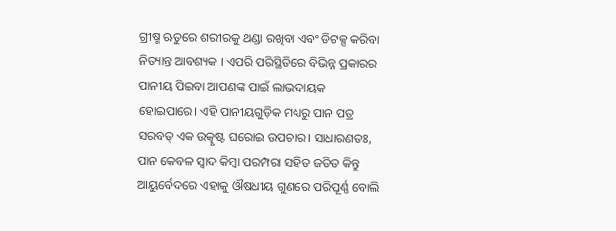ଗ୍ରୀଷ୍ମ ଋତୁରେ ଶରୀରକୁ ଥଣ୍ଡା ରଖିବା ଏବଂ ଡିଟକ୍ସ କରିବା ନିତ୍ୟାନ୍ତ ଆବଶ୍ୟକ । ଏପରି ପରିସ୍ଥିତିରେ ବିଭିନ୍ନ ପ୍ରକାରର ପାନୀୟ ପିଇବା ଆପଣଙ୍କ ପାଇଁ ଲାଭଦାୟକ ହୋଇପାରେ। ଏହି ପାନୀୟଗୁଡ଼ିକ ମଧ୍ୟରୁ ପାନ ପତ୍ର ସରବତ୍ ଏକ ଉତ୍କୃଷ୍ଟ ଘରୋଇ ଉପଚାର। ସାଧାରଣତଃ, ପାନ କେବଳ ସ୍ୱାଦ କିମ୍ବା ପରମ୍ପରା ସହିତ ଜଡିତ କିନ୍ତୁ ଆୟୁର୍ବେଦରେ ଏହାକୁ ଔଷଧୀୟ ଗୁଣରେ ପରିପୂର୍ଣ୍ଣ ବୋଲି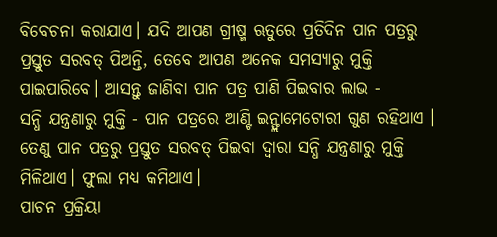ବିବେଚନା କରାଯାଏ। ଯଦି ଆପଣ ଗ୍ରୀଷ୍ମ ଋତୁରେ ପ୍ରତିଦିନ ପାନ ପତ୍ରରୁ ପ୍ରସ୍ତୁତ ସରବତ୍ ପିଅନ୍ତି, ତେବେ ଆପଣ ଅନେକ ସମସ୍ୟାରୁ ମୁକ୍ତି ପାଇପାରିବେ। ଆସନ୍ତୁ ଜାଣିବା ପାନ ପତ୍ର ପାଣି ପିଇବାର ଲାଭ -
ସନ୍ଧି ଯନ୍ତ୍ରଣାରୁ ମୁକ୍ତି - ପାନ ପତ୍ରରେ ଆଣ୍ଟି ଇନ୍ଫ୍ଲାମେଟୋରୀ ଗୁଣ ରହିଥାଏ । ତେଣୁ ପାନ ପତ୍ରରୁ ପ୍ରସ୍ତୁତ ସରବତ୍ ପିଇବା ଦ୍ୱାରା ସନ୍ଧି ଯନ୍ତ୍ରଣାରୁ ମୁକ୍ତି ମିଳିଥାଏ। ଫୁଲା ମଧ୍ୟ କମିଥାଏ।
ପାଚନ ପ୍ରକ୍ରିୟା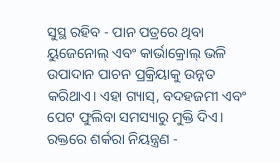ସୁସ୍ଥ ରହିବ - ପାନ ପତ୍ରରେ ଥିବା ୟୁଜେନୋଲ୍ ଏବଂ କାର୍ଭାକ୍ରୋଲ୍ ଭଳି ଉପାଦାନ ପାଚନ ପ୍ରକ୍ରିୟାକୁ ଉନ୍ନତ କରିଥାଏ। ଏହା ଗ୍ୟାସ୍, ବଦହଜମୀ ଏବଂ ପେଟ ଫୁଲିବା ସମସ୍ୟାରୁ ମୁକ୍ତି ଦିଏ।
ରକ୍ତରେ ଶର୍କରା ନିୟନ୍ତ୍ରଣ -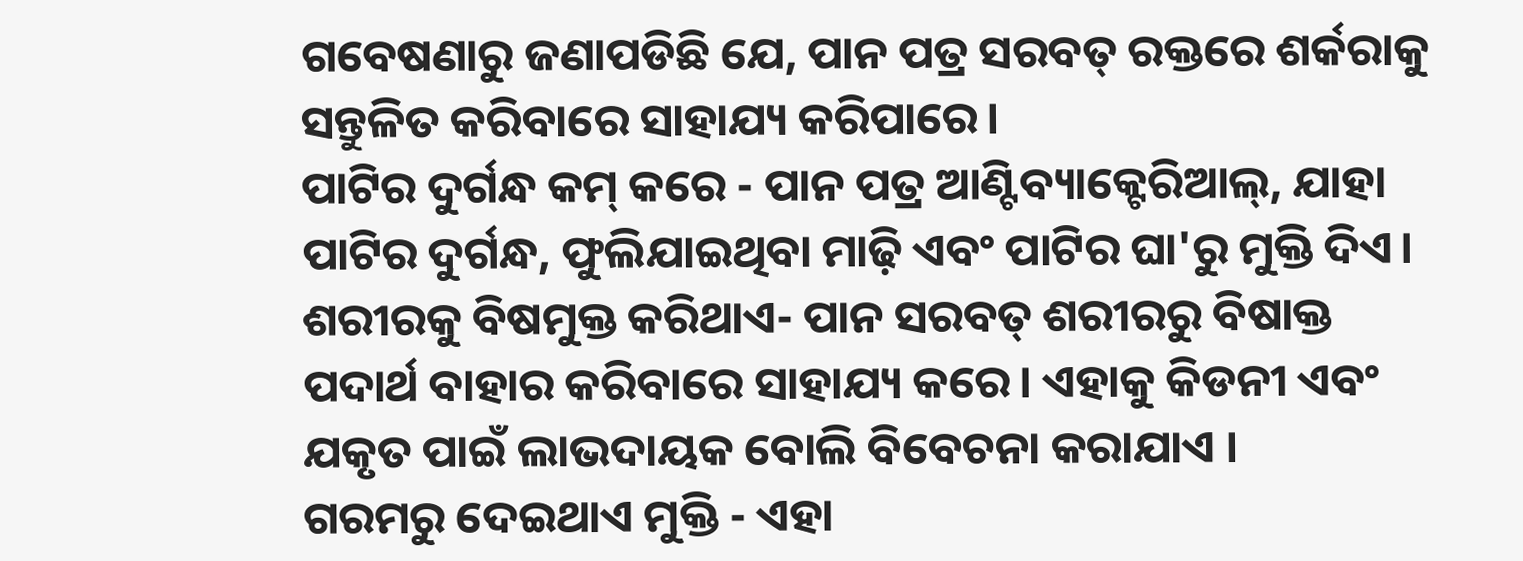ଗବେଷଣାରୁ ଜଣାପଡିଛି ଯେ, ପାନ ପତ୍ର ସରବତ୍ ରକ୍ତରେ ଶର୍କରାକୁ ସନ୍ତୁଳିତ କରିବାରେ ସାହାଯ୍ୟ କରିପାରେ।
ପାଟିର ଦୁର୍ଗନ୍ଧ କମ୍ କରେ - ପାନ ପତ୍ର ଆଣ୍ଟିବ୍ୟାକ୍ଟେରିଆଲ୍, ଯାହା ପାଟିର ଦୁର୍ଗନ୍ଧ, ଫୁଲିଯାଇଥିବା ମାଢ଼ି ଏବଂ ପାଟିର ଘା'ରୁ ମୁକ୍ତି ଦିଏ।
ଶରୀରକୁ ବିଷମୁକ୍ତ କରିଥାଏ- ପାନ ସରବତ୍ ଶରୀରରୁ ବିଷାକ୍ତ ପଦାର୍ଥ ବାହାର କରିବାରେ ସାହାଯ୍ୟ କରେ। ଏହାକୁ କିଡନୀ ଏବଂ ଯକୃତ ପାଇଁ ଲାଭଦାୟକ ବୋଲି ବିବେଚନା କରାଯାଏ ।
ଗରମରୁ ଦେଇଥାଏ ମୁକ୍ତି - ଏହା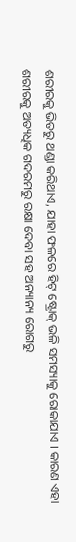ଶରୀରକୁ ଭିତରୁ ଥଣ୍ଡା କରିଥାଏ, ଯାହା ଫଳରେ ହିଟ୍ ଷ୍ଟ୍ରୋକ୍ ଭଳି ସମସ୍ୟାକୁ ରୋକାଯାଏ । କାରଣ ଏହା ଶରୀରକୁ ଅତ୍ୟଧିକ ଗଦରମରୁ ରକ୍ଷା ଦେବା ସହ ଅନ୍ୟାନ୍ୟ ରୋଗରୁ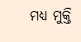ମଧ୍ୟ ମୁକ୍ତି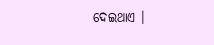ଦେଇଥାଏ ।